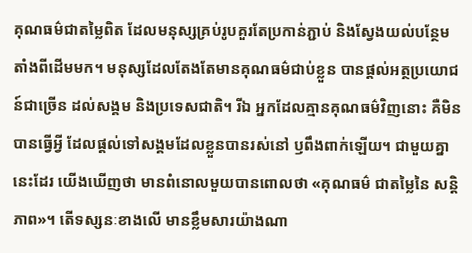គុណធម៌ជាតម្លៃពិត ដែលមនុស្សគ្រប់រូបគួរតែប្រកាន់ភ្ជាប់ និងស្វែងយល់បន្ថែម តាំងពីដើមមក។ មនុស្សដែលតែងតែមានគុណធម៌ជាប់ខ្លួន បានផ្ដល់អត្ថប្រយោជន៍ជាច្រើន ដល់សង្គម និងប្រទេសជាតិ។ រីឯ អ្នកដែលគ្មានគុណធម៌វិញនោះ គឺមិនបានធ្វើអ្វី ដែលផ្ដល់ទៅសង្គមដែលខ្លួនបានរស់នៅ ឫពឹងពាក់ឡើយ។ ជាមួយគ្នានេះដែរ យើងឃើញថា មានពំនោលមួយបានពោលថា «គុណធម៌ ជាតម្លៃនៃ សន្តិភាព»។ តើទស្សនៈខាងលើ មានខ្លឹមសារយ៉ាងណា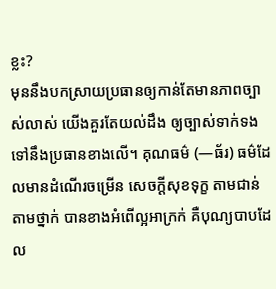ខ្លះ?
មុននឹងបកស្រាយប្រធានឲ្យកាន់តែមានភាពច្បាស់លាស់ យើងគួរតែយល់ដឹង ឲ្យច្បាស់ទាក់ទង ទៅនឹងប្រធានខាងលើ។ គុណធម៌ (—ធ័រ) ធម៌ដែលមានដំណើរចម្រើន សេចក្ដីសុខទុក្ខ តាមជាន់តាមថ្នាក់ បានខាងអំពើល្អអាក្រក់ គឺបុណ្យបាបដែល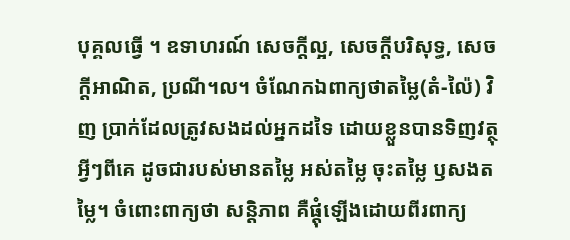បុគ្គលធ្វើ ។ ឧទាហរណ៍ សេចក្ដីល្អ, សេចក្ដីបរិសុទ្ធ, សេចក្ដីអាណិត, ប្រណី។ល។ ចំណែកឯពាក្យថាតម្លៃ(តំ-ល៉ៃ) វិញ ប្រាក់ដែលត្រូវសងដល់អ្នកដទៃ ដោយខ្លួនបានទិញវត្ថុអ្វីៗពីគេ ដូចជារបស់មានតម្លៃ អស់តម្លៃ ចុះតម្លៃ ឫសងតម្លៃ។ ចំពោះពាក្យថា សន្តិភាព គឺផ្ដុំឡើងដោយពីរពាក្យ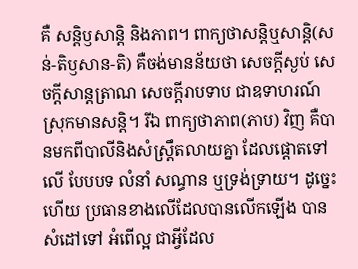គឺ សន្តិឫសាន្តិ និងភាព។ ពាក្យថាសន្តិឬសាន្តិ(សន់-តិឫសាន-តិ) គឺចង់មានន័យថា សេចក្ដីស្ងប់ សេចក្ដីសាន្តត្រាណ សេចក្ដីរាបទាប ជាឧទាហរណ៍ ស្រុកមានសន្តិ។ រីឯ ពាក្យថាភាព(ភាប) វិញ គឺបានមកពីបាលីនិងសំស្រ្តឹតលាយគ្នា ដែលផ្ដោតទៅលើ បែបបទ លំនាំ សណ្ធាន ឬទ្រង់ទ្រាយ។ ដូច្នេះហើយ ប្រធានខាងលើដែលបានលើកឡើង បានសំដៅទៅ អំពើល្អ ជាអ្វីដែល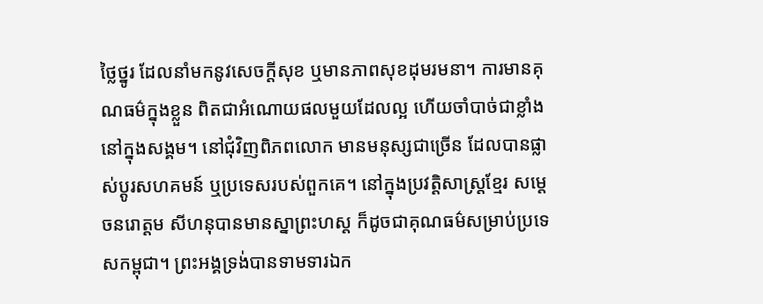ថ្លៃថ្នូរ ដែលនាំមកនូវសេចក្ដីសុខ ឬមានភាពសុខដុមរមនា។ ការមានគុណធម៌ក្នុងខ្លួន ពិតជាអំណោយផលមួយដែលល្អ ហើយចាំបាច់ជាខ្លាំង នៅក្នុងសង្គម។ នៅជុំវិញពិភពលោក មានមនុស្សជាច្រើន ដែលបានផ្លាស់ប្ដូរសហគមន៍ ឬប្រទេសរបស់ពួកគេ។ នៅក្នុងប្រវត្តិសាស្រ្តខ្មែរ សម្ដេចនរោត្ដម សីហនុបានមានស្នាព្រះហស្ត ក៏ដូចជាគុណធម៌សម្រាប់ប្រទេសកម្ពុជា។ ព្រះអង្គទ្រង់បានទាមទារឯក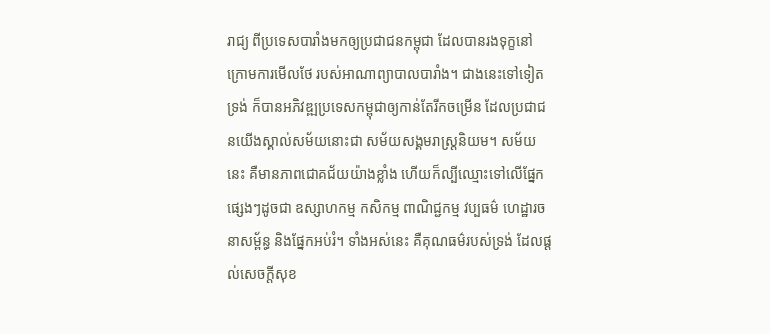រាជ្យ ពីប្រទេសបារាំងមកឲ្យប្រជាជនកម្ពុជា ដែលបានរងទុក្ខនៅក្រោមការមើលថែ របស់អាណាព្យាបាលបារាំង។ ជាងនេះទៅទៀតទ្រង់ ក៏បានអភិវឌ្ឍប្រទេសកម្ពុជាឲ្យកាន់តែរីកចម្រើន ដែលប្រជាជនយើងស្គាល់សម័យនោះជា សម័យសង្គមរាស្រ្តនិយម។ សម័យនេះ គឺមានភាពជោគជ័យយ៉ាងខ្លាំង ហើយក៏ល្បីឈ្មោះទៅលើផ្នែកផ្សេងៗដូចជា ឧស្សាហកម្ម កសិកម្ម ពាណិជ្ជកម្ម វប្បធម៌ ហេដ្ឋារចនាសម្ព័ន្ធ និងផ្នែកអប់រំ។ ទាំងអស់នេះ គឺគុណធម៌របស់ទ្រង់ ដែលផ្ដល់សេចក្ដីសុខ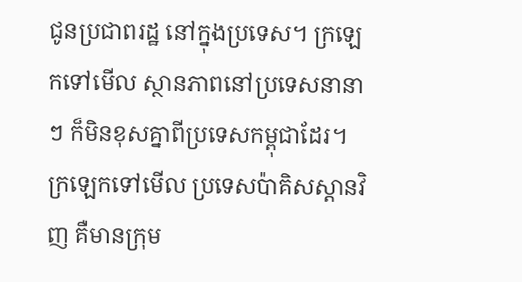ជូនប្រជាពរដ្ឋ នៅក្នុងប្រទេស។ ក្រឡេកទៅមើល ស្ថានភាពនៅប្រទេសនានាៗ ក៏មិនខុសគ្នាពីប្រទេសកម្ពុជាដែរ។ ក្រឡេកទៅមើល ប្រទេសប៉ាគិសស្តានវិញ គឺមានក្រុម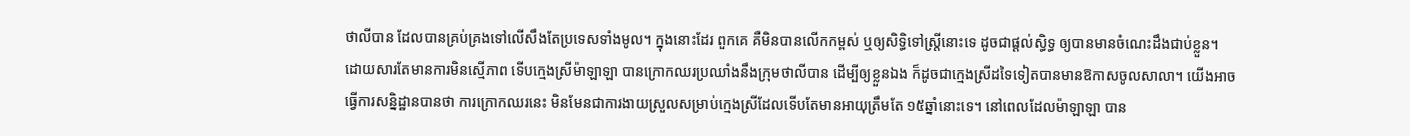ថាលីបាន ដែលបានគ្រប់គ្រងទៅលើសឹងតែប្រទេសទាំងមូល។ ក្នុងនោះដែរ ពួកគេ គឺមិនបានលើកកម្ពស់ ឬឲ្យសិទ្ធិទៅស្រ្តីនោះទេ ដូចជាផ្ដល់ស្ធិទ្ធ ឲ្យបានមានចំណេះដឹងជាប់ខ្លួន។ ដោយសារតែមានការមិនស្មើភាព ទើបក្មេងស្រីម៉ាឡាឡា បានក្រោកឈរប្រឈាំងនឹងក្រុមថាលីបាន ដើម្បីឲ្យខ្លួនឯង ក៏ដូចជាក្មេងស្រីដទៃទៀតបានមានឱកាសចូលសាលា។ យើងអាចធ្វើការសន្និដ្ឋានបានថា ការក្រោកឈរនេះ មិនមែនជាការងាយស្រួលសម្រាប់ក្មេងស្រីដែលទើបតែមានអាយុត្រឹមតែ ១៥ឆ្នាំនោះទេ។ នៅពេលដែលម៉ាឡាឡា បាន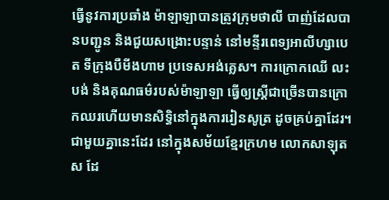ធ្វើនូវការប្រឆាំង ម៉ាឡាឡាបានត្រូវក្រុមថាលី បាញ់ដែលបានបញ្ជូន និងជួយសង្រោះបន្ទាន់ នៅមន្ទីរពេទ្យអាលីហ្សាបេត ទីក្រុងបឺមីងហាម ប្រទេសអង់គ្លេស។ ការក្រោកឈើ លះបង់ និងគុណធម៌របស់ម៉ាឡាឡា ធ្វើឲ្យស្រ្តីជាច្រើនបានក្រោកឈរហើយមានសិទ្ធិនៅក្នុងការរៀនសូត្រ ដូចគ្រប់គ្នាដែរ។ ជាមួយគ្នានេះដែរ នៅក្នុងសម័យខ្មែរក្រហម លោកសាឡុត ស ដែ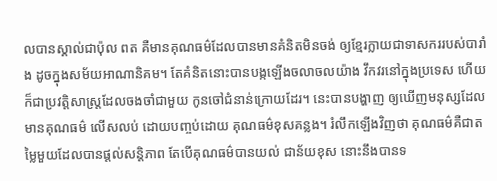លបានស្គាល់ជាប៉ុល ពត គឺមានគុណធម៌ដែលបានមានគំនិតមិនចង់ ឲ្យខ្មែរក្លាយជាទាសកររបស់បារាំង ដូចក្នុងសម័យអាណានិគម។ តែគំនិតនោះបានបង្កឡើងចលាចលយ៉ាង វឹកវរនៅក្នុងប្រទេស ហើយក៏ជាប្រវត្តិសាស្រ្តដែលចងចាំជាមួយ កូនចៅជំនាន់ក្រោយដែរ។ នេះបានបង្ហាញ ឲ្យឃើញមនុស្សដែលមានគុណធម៌ លើសលប់ ដោយបញ្ចប់ដោយ គុណធម៌ខុសគន្លង។ រំលឹកឡើងវិញថា គុណធម៌គឺជាតម្លៃមួយដែលបានផ្ដល់សន្តិភាព តែបើគុណធម៌បានយល់ ជាន័យខុស នោះនឹងបានទ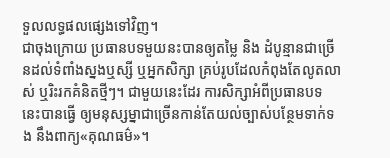ទួលលទ្ធផលផ្សេងទៅវិញ។
ជាចុងក្រោយ ប្រធានបទមួយនះបានឲ្យតម្លៃ និង ដំបូន្មានជាច្រើនដល់ទំពាំងស្នងឬស្សី ឬអ្នកសិក្សា គ្រប់រូបដែលកំពុងតែលូតលាស់ ឬរិះរកគំនិតថ្មីៗ។ ជាមួយនេះដែរ ការសិក្សាអំពីប្រធានបទនេះបានធ្វើ ឲ្យមនុស្សម្នាជាច្រើនកាន់តែយល់ច្បាស់បន្ថែមទាក់ទង នឹងពាក្យ«គុណធម៌»។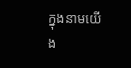ក្នុងនាមយើង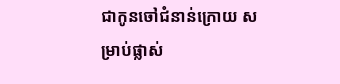ជាកូនចៅជំនាន់ក្រោយ សម្រាប់ផ្លាស់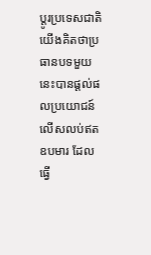ប្ដូរប្រទេសជាតិ យើងគិតថាប្រធានបទមួយនេះបានផ្ដល់ផលប្រយោជន៍ លើសលប់ឥតឧបមារ ដែលធ្វើ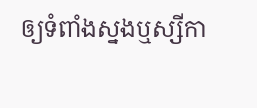ឲ្យទំពាំងស្នងឬស្សីកា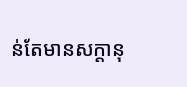ន់តែមានសក្ដានុ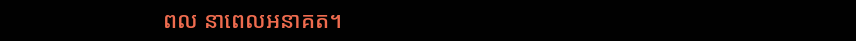ពល នាពេលអនាគត។